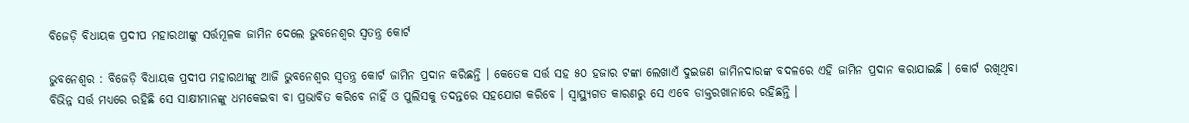ବିଜେଡ଼ି ବିଧାୟକ ପ୍ରଦୀପ ମହାରଥୀଙ୍କୁ ସର୍ତ୍ତମୂଳକ ଜାମିନ ଦେଲେ ଭୁବନେଶ୍ୱର ସ୍ୱତନ୍ତ୍ର କୋର୍ଟ

ଭୁବନେଶ୍ୱର : ବିଜେଡ଼ି ବିଧାୟକ ପ୍ରଦୀପ ମହାରଥୀଙ୍କୁ ଆଜି ଭୁବନେଶ୍ୱର ସ୍ୱତନ୍ତ୍ର କୋର୍ଟ ଜାମିନ ପ୍ରଦାନ କରିଛନ୍ତି । କେତେକ ସର୍ତ୍ତ ସହ ୫୦ ହଜାର ଟଙ୍କା ଲେଖାଏଁ ଦୁଇଜଣ ଜାମିନଦାରଙ୍କ ବଦଳରେ ଏହି ଜାମିନ ପ୍ରଦାନ କରାଯାଇଛି । କୋର୍ଟ ରଖିଥିବା ବିଭିନ୍ନ ସର୍ତ୍ତ ମଧ୍ୟରେ ରହିଛି ସେ ସାକ୍ଷୀମାନଙ୍କୁ ଧମକେଇବା ବା ପ୍ରଭାବିତ କରିବେ ନାହିଁ ଓ ପୁଲିସକୁ ତଦନ୍ତରେ ସହଯୋଗ କରିବେ । ସ୍ୱାସ୍ଥ୍ୟଗତ କାରଣରୁ ସେ ଏବେ ଡାକ୍ତରଖାନାରେ ରହିଛନ୍ତି ।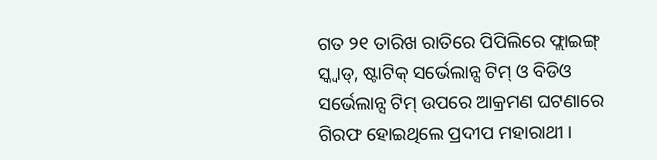ଗତ ୨୧ ତାରିଖ ରାତିରେ ପିପିଲିରେ ଫ୍ଲାଇଙ୍ଗ୍ ସ୍କ୍ବାଡ୍, ଷ୍ଟାଟିକ୍ ସର୍ଭେଲାନ୍ସ ଟିମ୍ ଓ ବିଡିଓ ସର୍ଭେଲାନ୍ସ ଟିମ୍ ଉପରେ ଆକ୍ରମଣ ଘଟଣାରେ ଗିରଫ ହୋଇଥିଲେ ପ୍ରଦୀପ ମହାରାଥୀ ।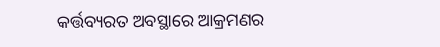କର୍ତ୍ତବ୍ୟରତ ଅବସ୍ଥାରେ ଆକ୍ରମଣର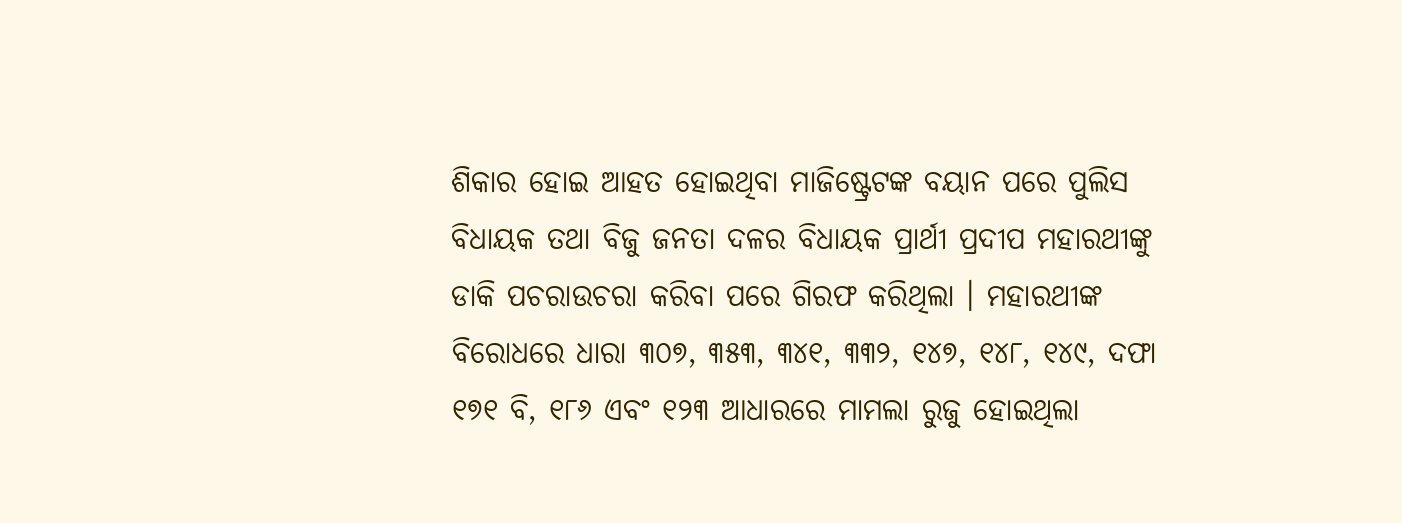ଶିକାର ହୋଇ ଆହତ ହୋଇଥିବା ମାଜିଷ୍ଟ୍ରେଟଙ୍କ ବୟାନ ପରେ ପୁଲିସ ବିଧାୟକ ତଥା ବିଜୁ ଜନତା ଦଳର ବିଧାୟକ ପ୍ରାର୍ଥୀ ପ୍ରଦୀପ ମହାରଥୀଙ୍କୁ ଡାକି ପଚରାଉଚରା କରିବା ପରେ ଗିରଫ କରିଥିଲା । ମହାରଥୀଙ୍କ ବିରୋଧରେ ଧାରା ୩୦୭, ୩୫୩, ୩୪୧, ୩୩୨, ୧୪୭, ୧୪୮, ୧୪୯, ଦଫା ୧୭୧ ବି, ୧୮୬ ଏବଂ ୧୨୩ ଆଧାରରେ ମାମଲା ରୁଜୁ ହୋଇଥିଲା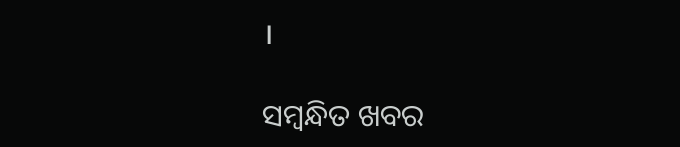।

ସମ୍ବନ୍ଧିତ ଖବର